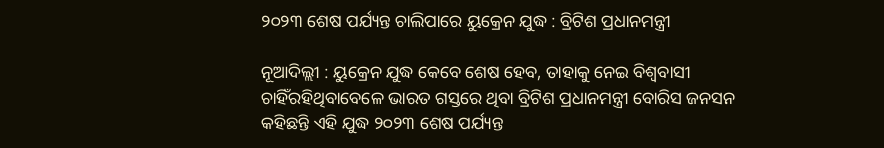୨୦୨୩ ଶେଷ ପର୍ଯ୍ୟନ୍ତ ଚାଲିପାରେ ୟୁକ୍ରେନ ଯୁଦ୍ଧ : ବ୍ରିଟିଶ ପ୍ରଧାନମନ୍ତ୍ରୀ

ନୂଆଦିଲ୍ଲୀ : ୟୁକ୍ରେନ ଯୁଦ୍ଧ କେବେ ଶେଷ ହେବ, ତାହାକୁ ନେଇ ବିଶ୍ବବାସୀ ଚାହିଁରହିଥିବାବେଳେ ଭାରତ ଗସ୍ତରେ ଥିବା ବ୍ରିଟିଶ ପ୍ରଧାନମନ୍ତ୍ରୀ ବୋରିସ ଜନସନ କହିଛନ୍ତି ଏହି ଯୁଦ୍ଧ ୨୦୨୩ ଶେଷ ପର୍ଯ୍ୟନ୍ତ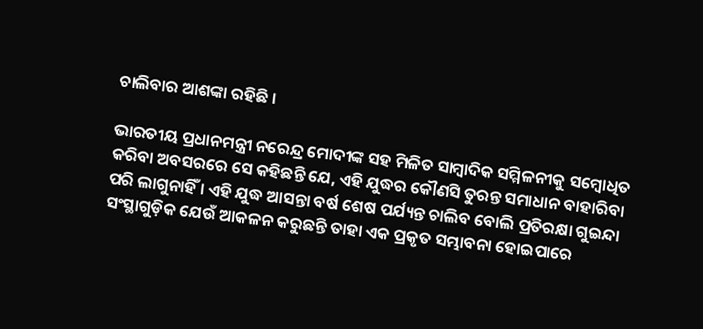ଚାଲିବାର ଆଶଙ୍କା ରହିଛି ।

ଭାରତୀୟ ପ୍ରଧାନମନ୍ତ୍ରୀ ନରେନ୍ଦ୍ର ମୋଦୀଙ୍କ ସହ ମିଳିତ ସାମ୍ବାଦିକ ସମ୍ମିଳନୀକୁ ସମ୍ବୋଧିତ କରିବା ଅବସରରେ ସେ କହିଛନ୍ତି ଯେ, ଏହି ଯୁଦ୍ଧର କୌଣସି ତୁରନ୍ତ ସମାଧାନ ବାହାରିବା ପରି ଲାଗୁନାହିଁ । ଏହି ଯୁଦ୍ଧ ଆସନ୍ତା ବର୍ଷ ଶେଷ ପର୍ଯ୍ୟନ୍ତ ଚାଲିବ ବୋଲି ପ୍ରତିରକ୍ଷା ଗୁଇନ୍ଦା ସଂସ୍ଥାଗୁଡ଼ିକ ଯେଉଁ ଆକଳନ କରୁଛନ୍ତି ତାହା ଏକ ପ୍ରକୃତ ସମ୍ଭାବନା ହୋଇପାରେ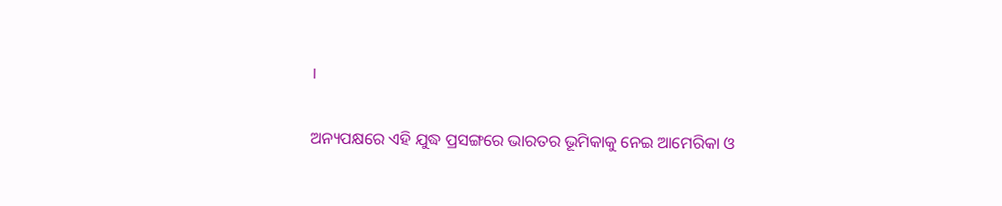।

ଅନ୍ୟପକ୍ଷରେ ଏହି ଯୁଦ୍ଧ ପ୍ରସଙ୍ଗରେ ଭାରତର ଭୂମିକାକୁ ନେଇ ଆମେରିକା ଓ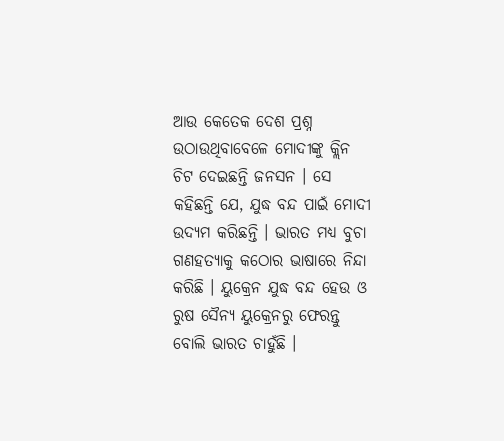ଆଉ କେତେକ ଦେଶ ପ୍ରଶ୍ନ ଉଠାଉଥିବାବେଳେ ମୋଦୀଙ୍କୁ କ୍ଲିନ ଚିଟ ଦେଇଛନ୍ତି ଜନସନ । ସେ କହିଛନ୍ତି ଯେ, ଯୁଦ୍ଧ ବନ୍ଦ ପାଇଁ ମୋଦୀ ଉଦ୍ୟମ କରିଛନ୍ତି । ଭାରତ ମଧ୍ୟ ବୁଚା ଗଣହତ୍ୟାକୁ କଠୋର ଭାଷାରେ ନିନ୍ଦା କରିଛି । ୟୁକ୍ରେନ ଯୁଦ୍ଧ ବନ୍ଦ ହେଉ ଓ ରୁଷ ସୈନ୍ୟ ୟୁକ୍ରେନରୁ ଫେରନ୍ତୁ ବୋଲି ଭାରତ ଚାହୁଁଛି ।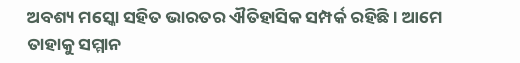ଅବଶ୍ୟ ମସ୍କୋ ସହିତ ଭାରତର ଐତିହାସିକ ସମ୍ପର୍କ ରହିଛି । ଆମେ ତାହାକୁ ସମ୍ମାନ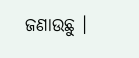ଜଣାଉଛୁ ।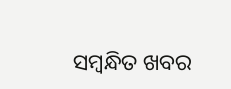ସମ୍ବନ୍ଧିତ ଖବର